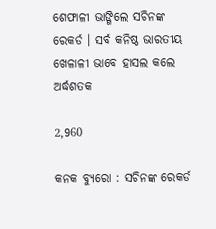ଶେଫାଳୀ ଭାଙ୍ଗିଲେ ସଚିନଙ୍କ ରେକର୍ଡ । ସର୍ବ କନିଷ୍ଠ ଭାରତୀୟ ଖେଳାଳୀ ଭାବେ ହାସଲ କଲେ ଅର୍ଦ୍ଧଶତକ

2,960

କନକ ବ୍ୟୁରୋ : ସଚିନଙ୍କ ରେକର୍ଡ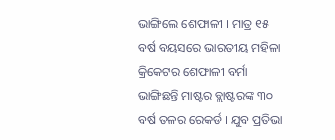ଭାଙ୍ଗିଲେ ଶେଫାଳୀ । ମାତ୍ର ୧୫ ବର୍ଷ ବୟସରେ ଭାରତୀୟ ମହିଳା କ୍ରିକେଟର ଶେଫାଳୀ ବର୍ମା ଭାଙ୍ଗିଛନ୍ତି ମାଷ୍ଟର ବ୍ଲାଷ୍ଟରଙ୍କ ୩୦ ବର୍ଷ ତଳର ରେକର୍ଡ । ଯୁବ ପ୍ରତିଭା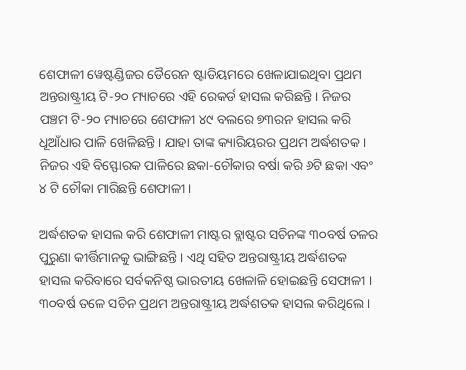ଶେଫାଳୀ ୱେଷ୍ଟଣ୍ଡିଜର ଡୈରେନ ଷ୍ଟାଡିୟମରେ ଖେଳାଯାଇଥିବା ପ୍ରଥମ ଅନ୍ତରାଷ୍ଟ୍ରୀୟ ଟି-୨୦ ମ୍ୟାଚରେ ଏହି ରେକର୍ଡ ହାସଲ କରିଛନ୍ତି । ନିଜର ପଞ୍ଚମ ଟି-୨୦ ମ୍ୟାଚରେ ଶେଫାଳୀ ୪୯ ବଲରେ ୭୩ରନ ହାସଲ କରି ଧୂଆଁଧାର ପାଳି ଖେଳିଛନ୍ତି । ଯାହା ତାଙ୍କ କ୍ୟାରିୟରର ପ୍ରଥମ ଅର୍ଦ୍ଧଶତକ । ନିଜର ଏହି ବିସ୍ଫୋରକ ପାଳିରେ ଛକା-ଚୌକାର ବର୍ଷା କରି ୬ଟି ଛକା ଏବଂ ୪ ଟି ଚୌକା ମାରିଛନ୍ତି ଶେଫାଳୀ ।

ଅର୍ଦ୍ଧଶତକ ହାସଲ କରି ଶେଫାଳୀ ମାଷ୍ଟର ବ୍ଲାଷ୍ଟର ସଚିନଙ୍କ ୩୦ବର୍ଷ ତଳର ପୁରୁଣା କୀର୍ତ୍ତିମାନକୁ ଭାଙ୍ଗିଛନ୍ତି । ଏଥି ସହିତ ଅନ୍ତରାଷ୍ଟ୍ରୀୟ ଅର୍ଦ୍ଧଶତକ ହାସଲ କରିବାରେ ସର୍ବକନିଷ୍ଠ ଭାରତୀୟ ଖେଳାଳି ହୋଇଛନ୍ତି ସେଫାଳୀ । ୩୦ବର୍ଷ ତଳେ ସଚିନ ପ୍ରଥମ ଅନ୍ତରାଷ୍ଟ୍ରୀୟ ଅର୍ଦ୍ଧଶତକ ହାସଲ କରିଥିଲେ ।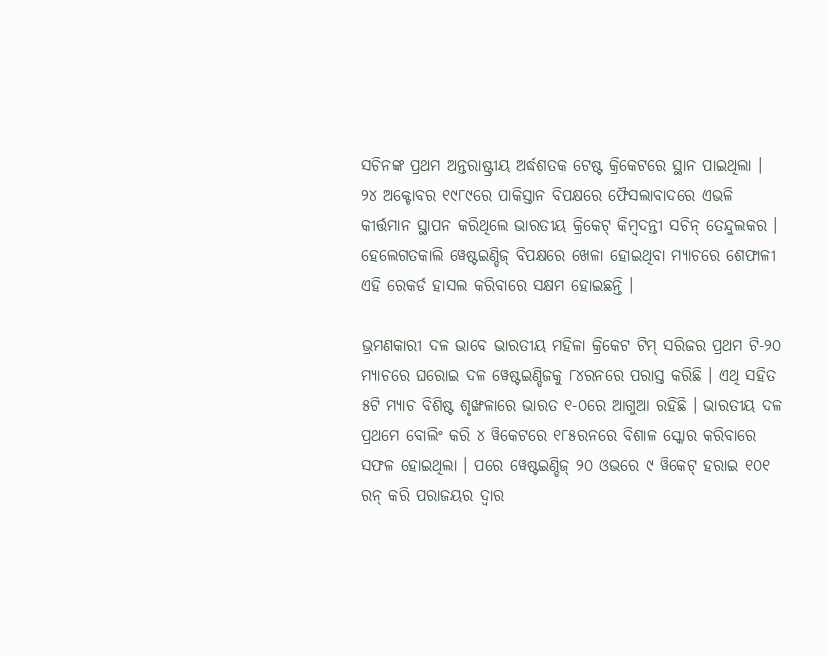ସଚିନଙ୍କ ପ୍ରଥମ ଅନ୍ତରାଷ୍ଟ୍ରୀୟ ଅର୍ଦ୍ଧଶତକ ଟେଷ୍ଟ କ୍ରିକେଟରେ ସ୍ଥାନ ପାଇଥିଲା । ୨୪ ଅକ୍ଟୋବର ୧୯୮୯ରେ ପାକିସ୍ତାନ ବିପକ୍ଷରେ ଫୈସଲାବାଦରେ ଏଭଳି କୀର୍ତ୍ତମାନ ସ୍ଥାପନ କରିଥିଲେ ଭାରତୀୟ କ୍ରିକେଟ୍ କିମ୍ବଦନ୍ତୀ ସଚିନ୍ ତେନ୍ଦୁଲକର । ହେଲେଗତକାଲି ୱେଷ୍ଟଇଣ୍ଡିଜ୍ ବିପକ୍ଷରେ ଖେଳା ହୋଇଥିବା ମ୍ୟାଚରେ ଶେଫାଳୀ ଏହି ରେକର୍ଡ ହାସଲ କରିବାରେ ସକ୍ଷମ ହୋଇଛନ୍ତି ।

ଭ୍ରମଣକାରୀ ଦଳ ଭାବେ ଭାରତୀୟ ମହିଳା କ୍ରିକେଟ ଟିମ୍ ସରିଜର ପ୍ରଥମ ଟି-୨୦ ମ୍ୟାଚରେ ଘରୋଇ ଦଳ ୱେଷ୍ଟଇଣ୍ଡିଜକୁ ୮୪ରନରେ ପରାସ୍ତ କରିଛି । ଏଥି ସହିତ ୫ଟି ମ୍ୟାଚ ବିଶିଷ୍ଟ ଶୃଙ୍ଖଳାରେ ଭାରତ ୧-୦ରେ ଆଗୁଆ ରହିଛି । ଭାରତୀୟ ଦଳ ପ୍ରଥମେ ବୋଲିଂ କରି ୪ ୱିକେଟରେ ୧୮୫ରନରେ ବିଶାଳ ସ୍କୋର କରିବାରେ ସଫଳ ହୋଇଥିଲା । ପରେ ୱେଷ୍ଟଇଣ୍ଡିଜ୍ ୨୦ ଓଭରେ ୯ ୱିକେଟ୍ ହରାଇ ୧୦୧ ରନ୍ କରି ପରାଜୟର ଦ୍ୱାର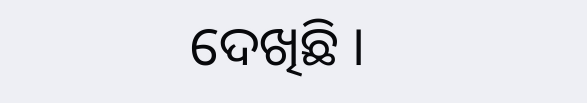ଦେଖିଛି ।